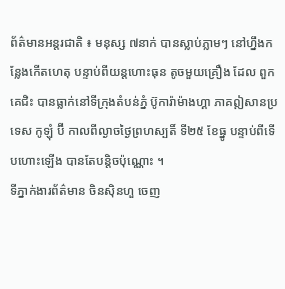ព័ត៌មានអន្តរជាតិ ៖ មនុស្ស ៧នាក់ បានស្លាប់ភ្លាមៗ នៅហ្នឹងកន្លែងកើតហេតុ បន្ទាប់ពីយន្តហោះធុន តូចមួយគ្រឿង ដែល ពួកគេជិះ បានធ្លាក់នៅទីក្រុងតំបន់ភ្នំ ប៊ូការ៉ាម៉ាងហ្គា ភាគឦសានប្រទេស កូឡុំ ប៊ី កាលពីល្ងាចថ្ងៃព្រហស្បតិ៍ ទី២៥ ខែធ្នូ បន្ទាប់ពីទើបហោះឡើង បានតែបន្តិចប៉ុណ្ណោះ ។
ទីភ្នាក់ងារព័ត៌មាន ចិនស៊ិនហួ ចេញ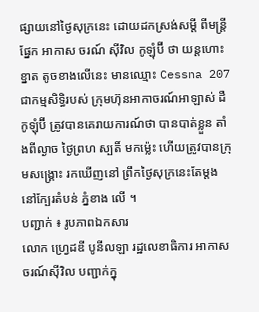ផ្សាយនៅថ្ងៃសុក្រនេះ ដោយដកស្រង់សម្តី ពីមន្ត្រីផ្នែក អាកាស ចរណ៍ ស៊ីវិល កូឡុំប៊ី ថា យន្តហោះ ខ្នាត តូចខាងលើនេះ មានឈ្មោះ Cessna 207 ជាកម្មសិទ្ធិរបស់ ក្រុមហ៊ុនអាកាចរណ៍អាឡាស់ ដឺ កូឡុំប៊ី ត្រូវបានគេរាយការណ៍ថា បានបាត់ខ្លួន តាំងពីល្ងាច ថ្ងៃព្រហ ស្បតិ៍ មកម្ល៉េះ ហើយត្រូវបានក្រុមសង្គ្រោះ រកឃើញនៅ ព្រឹកថ្ងៃសុក្រនេះតែម្តង នៅក្បែរតំបន់ ភ្នំខាង លើ ។
បញ្ជាក់ ៖ រូបភាពឯកសារ
លោក ហ្វ្រេដឌី បូនីលឡា រដ្ឋលេខាធិការ អាកាសចរណ៍ស៊ីវិល បញ្ជាក់ក្នុ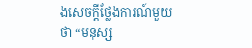ងសេចក្តីថ្លែងការណ៍មួយថា “មនុស្ស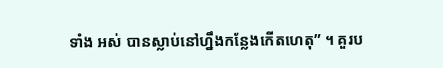ទាំង អស់ បានស្លាប់នៅហ្នឹងកន្លែងកើតហេតុ” ។ គួរប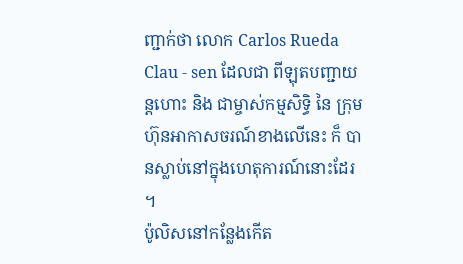ញ្ជាក់ថា លោក Carlos Rueda Clau - sen ដែលជា ពីឡុតបញ្ជាយន្តហោះ និង ជាម្ចាស់កម្មសិទ្ធិ នៃ ក្រុមហ៊ុនអាកាសចរណ៍ខាងលើនេះ ក៏ បានស្លាប់នៅក្នុងហេតុការណ៍នោះដែរ ។
ប៉ូលិសនៅកន្លែងកើត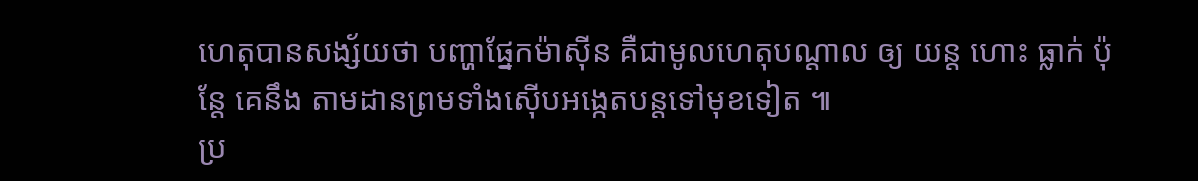ហេតុបានសង្ស័យថា បញ្ហាផ្នែកម៉ាស៊ីន គឺជាមូលហេតុបណ្តាល ឲ្យ យន្ត ហោះ ធ្លាក់ ប៉ុន្តែ គេនឹង តាមដានព្រមទាំងស៊ើបអង្កេតបន្តទៅមុខទៀត ៕
ប្រ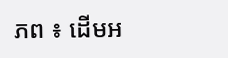ភព ៖ ដើមអ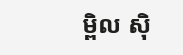ម្ពិល ស៊ិ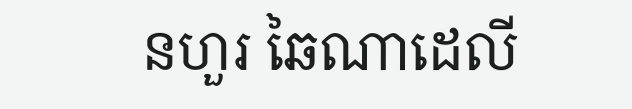នហួរ ឆៃណាដេលី